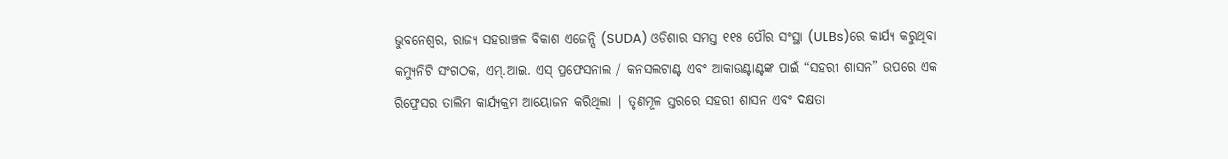ଭୁବନେଶ୍ୱର, ରାଜ୍ୟ ସହରାଞ୍ଚଳ ବିକାଶ ଏଜେନ୍ସି (SUDA) ଓଡିଶାର ସମସ୍ତ ୧୧୫ ପୌର ସଂସ୍ଥା (ULBs)ରେ କାର୍ଯ୍ୟ କରୁଥିବା କମ୍ୟୁନିଟି ସଂଗଠକ, ଏମ୍.ଆଇ. ଏସ୍ ପ୍ରଫେସନାଲ / କନସଲଟାଣ୍ଟ ଏବଂ ଆକାଉଣ୍ଟାଣ୍ଟଙ୍କ ପାଇଁ “ସହରୀ ଶାସନ” ଉପରେ ଏକ ରିଫ୍ରେସର ତାଲିମ କାର୍ଯ୍ୟକ୍ରମ ଆୟୋଜନ କରିଥିଲା | ତୃଣମୂଳ ସ୍ତରରେ ସହରୀ ଶାସନ ଏବଂ ଦକ୍ଷତା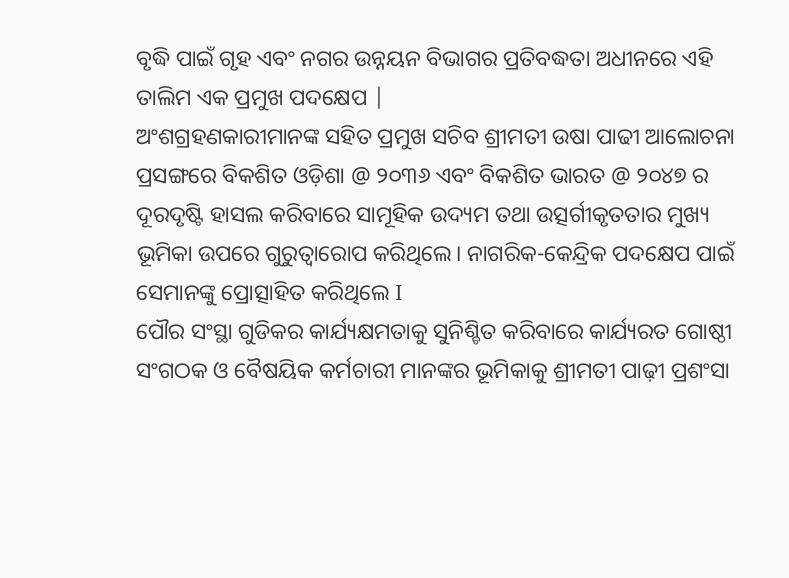ବୃଦ୍ଧି ପାଇଁ ଗୃହ ଏବଂ ନଗର ଉନ୍ନୟନ ବିଭାଗର ପ୍ରତିବଦ୍ଧତା ଅଧୀନରେ ଏହି ତାଲିମ ଏକ ପ୍ରମୁଖ ପଦକ୍ଷେପ |
ଅଂଶଗ୍ରହଣକାରୀମାନଙ୍କ ସହିତ ପ୍ରମୁଖ ସଚିବ ଶ୍ରୀମତୀ ଉଷା ପାଢୀ ଆଲୋଚନା ପ୍ରସଙ୍ଗରେ ବିକଶିତ ଓଡ଼ିଶା @ ୨୦୩୬ ଏବଂ ବିକଶିତ ଭାରତ @ ୨୦୪୭ ର ଦୂରଦୃଷ୍ଟି ହାସଲ କରିବାରେ ସାମୂହିକ ଉଦ୍ୟମ ତଥା ଉତ୍ସର୍ଗୀକୃତତାର ମୁଖ୍ୟ ଭୂମିକା ଉପରେ ଗୁରୁତ୍ୱାରୋପ କରିଥିଲେ। ନାଗରିକ-କେନ୍ଦ୍ରିକ ପଦକ୍ଷେପ ପାଇଁ ସେମାନଙ୍କୁ ପ୍ରୋତ୍ସାହିତ କରିଥିଲେ I
ପୌର ସଂସ୍ଥା ଗୁଡିକର କାର୍ଯ୍ୟକ୍ଷମତାକୁ ସୁନିଶ୍ଚିତ କରିବାରେ କାର୍ଯ୍ୟରତ ଗୋଷ୍ଠୀ ସଂଗଠକ ଓ ବୈଷୟିକ କର୍ମଚାରୀ ମାନଙ୍କର ଭୂମିକାକୁ ଶ୍ରୀମତୀ ପାଢ଼ୀ ପ୍ରଶଂସା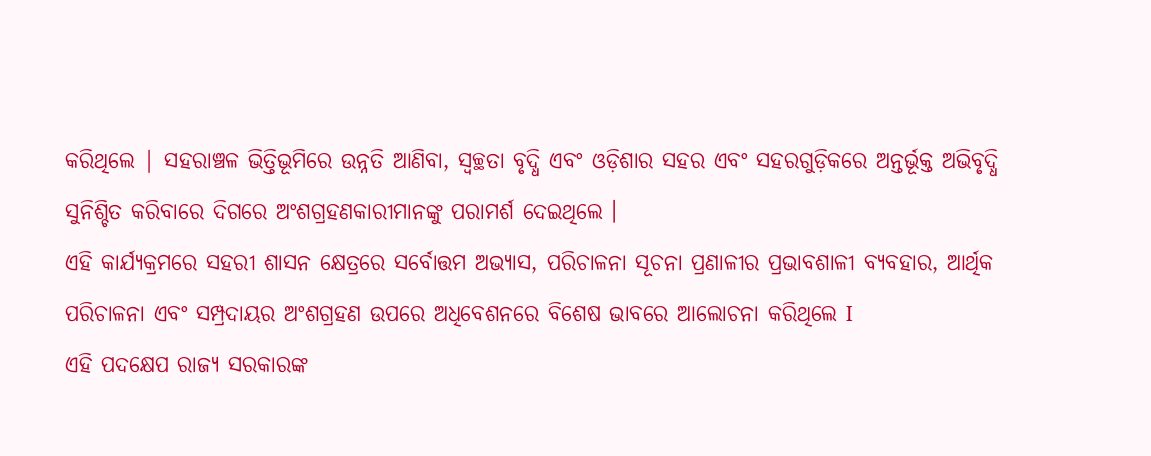କରିଥିଲେ | ସହରାଞ୍ଚଳ ଭିତ୍ତିଭୂମିରେ ଉନ୍ନତି ଆଣିବା, ସ୍ୱଚ୍ଛତା ବୃଦ୍ଧି ଏବଂ ଓଡ଼ିଶାର ସହର ଏବଂ ସହରଗୁଡ଼ିକରେ ଅନ୍ତର୍ଭୂକ୍ତ ଅଭିବୃଦ୍ଧି ସୁନିଶ୍ଚିତ କରିବାରେ ଦିଗରେ ଅଂଶଗ୍ରହଣକାରୀମାନଙ୍କୁ ପରାମର୍ଶ ଦେଇଥିଲେ ।
ଏହି କାର୍ଯ୍ୟକ୍ରମରେ ସହରୀ ଶାସନ କ୍ଷେତ୍ରରେ ସର୍ବୋତ୍ତମ ଅଭ୍ୟାସ, ପରିଚାଳନା ସୂଚନା ପ୍ରଣାଳୀର ପ୍ରଭାବଶାଳୀ ବ୍ୟବହାର, ଆର୍ଥିକ ପରିଚାଳନା ଏବଂ ସମ୍ପ୍ରଦାୟର ଅଂଶଗ୍ରହଣ ଉପରେ ଅଧିବେଶନରେ ବିଶେଷ ଭାବରେ ଆଲୋଚନା କରିଥିଲେ I
ଏହି ପଦକ୍ଷେପ ରାଜ୍ୟ ସରକାରଙ୍କ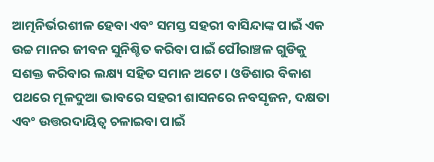ଆତ୍ମନିର୍ଭରଶୀଳ ହେବା ଏବଂ ସମସ୍ତ ସହରୀ ବାସିନ୍ଦାଙ୍କ ପାଇଁ ଏକ ଉଚ୍ଚ ମାନର ଜୀବନ ସୁନିଶ୍ଚିତ କରିବା ପାଇଁ ପୌରାଞ୍ଚଳ ଗୁଡିକୁ ସଶକ୍ତ କରିବାର ଲକ୍ଷ୍ୟ ସହିତ ସମାନ ଅଟେ। ଓଡିଶାର ବିକାଶ ପଥରେ ମୂଳଦୁଆ ଭାବରେ ସହରୀ ଶାସନରେ ନବସୃଜନ, ଦକ୍ଷତା ଏବଂ ଉତ୍ତରଦାୟିତ୍ୱ ଚଳାଇବା ପାଇଁ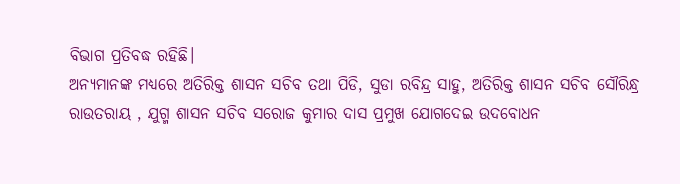ବିଭାଗ ପ୍ରତିବଦ୍ଧ ରହିଛି।
ଅନ୍ୟମାନଙ୍କ ମଧ୍ୟରେ ଅତିରିକ୍ତ ଶାସନ ସଚିବ ତଥା ପିଡି, ସୁଡା ରବିନ୍ଦ୍ର ସାହୁ, ଅତିରିକ୍ତ ଶାସନ ସଚିବ ସୌରିନ୍ଧ୍ର ରାଉତରାୟ , ଯୁଗ୍ମ ଶାସନ ସଚିବ ସରୋଜ କୁମାର ଦାସ ପ୍ରମୁଖ ଯୋଗଦେଇ ଉଦବୋଧନ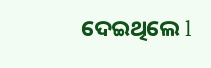ଦେଇଥିଲେ l